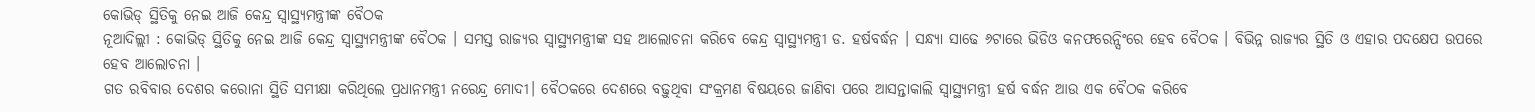କୋଭିଡ୍ ସ୍ଥିତିକୁ ନେଇ ଆଜି କେନ୍ଦ୍ର ସ୍ୱାସ୍ଥ୍ୟମନ୍ତ୍ରୀଙ୍କ ବୈଠକ
ନୂଆଦିଲ୍ଲୀ : କୋଭିଡ୍ ସ୍ଥିତିକୁ ନେଇ ଆଜି କେନ୍ଦ୍ର ସ୍ୱାସ୍ଥ୍ୟମନ୍ତ୍ରୀଙ୍କ ବୈଠକ । ସମସ୍ତ ରାଜ୍ୟର ସ୍ୱାସ୍ଥ୍ୟମନ୍ତ୍ରୀଙ୍କ ସହ ଆଲୋଚନା କରିବେ କେନ୍ଦ୍ର ସ୍ୱାସ୍ଥ୍ୟମନ୍ତ୍ରୀ ଡ. ହର୍ଷବର୍ଦ୍ଧନ । ସନ୍ଧ୍ୟା ସାଢେ ୬ଟାରେ ଭିଡିଓ କନଫରେନ୍ସିଂରେ ହେବ ବୈଠକ । ବିଭିନ୍ନ ରାଜ୍ୟର ସ୍ଥିତି ଓ ଏହାର ପଦକ୍ଷେପ ଉପରେ ହେବ ଆଲୋଚନା ।
ଗତ ରବିବାର ଦେଶର କରୋନା ସ୍ଥିତି ସମୀକ୍ଷା କରିଥିଲେ ପ୍ରଧାନମନ୍ତ୍ରୀ ନରେନ୍ଦ୍ର ମୋଦୀ। ବୈଠକରେ ଦେଶରେ ବଢ଼ୁଥିବା ସଂକ୍ରମଣ ବିଷୟରେ ଜାଣିବା ପରେ ଆସନ୍ତାକାଲି ସ୍ୱାସ୍ଥ୍ୟମନ୍ତ୍ରୀ ହର୍ଷ ବର୍ଦ୍ଧନ ଆଉ ଏକ ବୈଠକ କରିବେ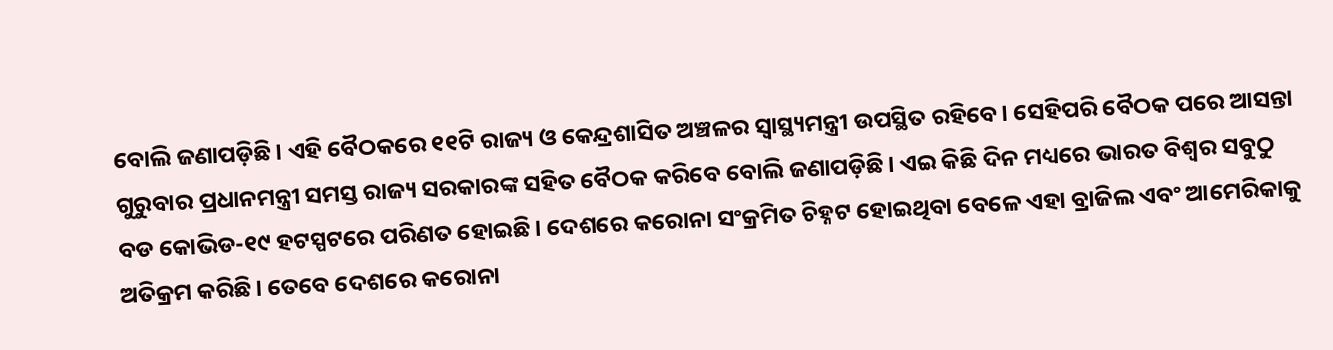ବୋଲି ଜଣାପଡ଼ିଛି। ଏହି ବୈଠକରେ ୧୧ଟି ରାଜ୍ୟ ଓ କେନ୍ଦ୍ରଶାସିତ ଅଞ୍ଚଳର ସ୍ବାସ୍ଥ୍ୟମନ୍ତ୍ରୀ ଉପସ୍ଥିତ ରହିବେ। ସେହିପରି ବୈଠକ ପରେ ଆସନ୍ତା ଗୁରୁବାର ପ୍ରଧାନମନ୍ତ୍ରୀ ସମସ୍ତ ରାଜ୍ୟ ସରକାରଙ୍କ ସହିତ ବୈଠକ କରିବେ ବୋଲି ଜଣାପଡ଼ିଛି। ଏଇ କିଛି ଦିନ ମଧ୍ୟରେ ଭାରତ ବିଶ୍ୱର ସବୁଠୁ ବଡ କୋଭିଡ-୧୯ ହଟସ୍ପଟରେ ପରିଣତ ହୋଇଛି। ଦେଶରେ କରୋନା ସଂକ୍ରମିତ ଚିହ୍ନଟ ହୋଇଥିବା ବେଳେ ଏହା ବ୍ରାଜିଲ ଏବଂ ଆମେରିକାକୁ ଅତିକ୍ରମ କରିଛି। ତେବେ ଦେଶରେ କରୋନା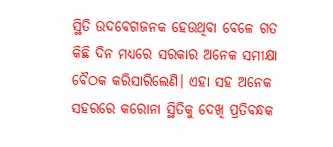ସ୍ଥିତି ଉଦବେଗଜନକ ହେଉଥିବା ବେଳେ ଗତ କିଛି ଦିନ ମଧ୍ୟରେ ସରକାର ଅନେକ ସମୀକ୍ଷା ବୈଠକ କରିସାରିଲେଣି। ଏହା ସହ ଅନେକ ସହରରେ କରୋନା ସ୍ଥିତିକୁ ଦେଖି ପ୍ରତିବନ୍ଧକ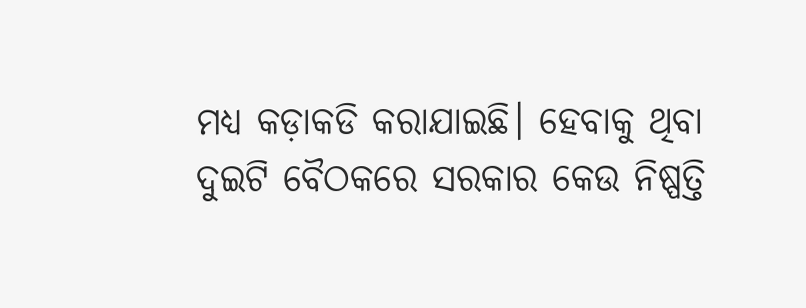ମଧ୍ୟ କଡ଼ାକଡି କରାଯାଇଛି। ହେବାକୁ ଥିବା ଦୁଇଟି ବୈଠକରେ ସରକାର କେଉ ନିଷ୍ପତ୍ତି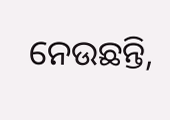ନେଉଛନ୍ତି,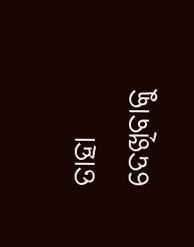ତାହା ଦେଖିବାକୁ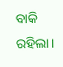ବାକି ରହିଲା।